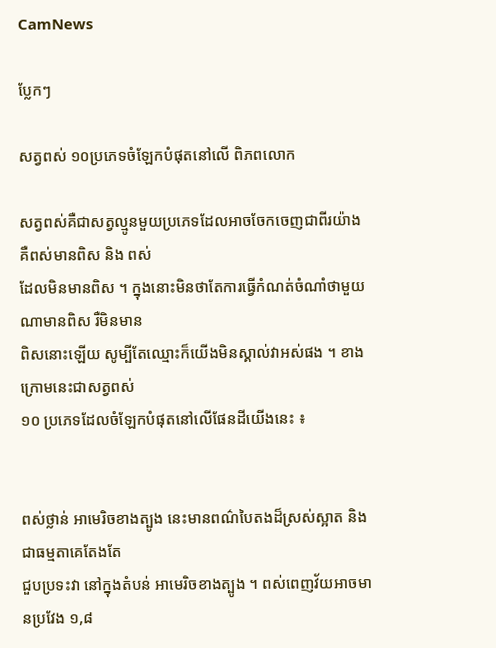CamNews

ប្លែកៗ

សត្វពស់ ១០ប្រភេទចំឡែកបំផុតនៅលើ ពិភពលោក

សត្វពស់គឺជាសត្វល្មូនមួយប្រភេទដែលអាចចែកចេញជាពីរយ៉ាង គឺពស់មានពិស និង ពស់
ដែលមិនមានពិស ។ ក្នុងនោះមិនថាតែការធ្វើកំណត់ចំណាំថាមួយណាមានពិស រឺមិនមាន
ពិសនោះឡើយ សូម្បីតែឈ្មោះក៏យើងមិនស្គាល់វាអស់ផង ។ ខាងក្រោមនេះជាសត្វពស់
១០ ប្រភេទដែលចំឡែកបំផុតនៅលើផែនដីយើងនេះ ៖


ពស់ថ្លាន់ អាមេរិចខាងត្បូង នេះមានពណ៌បៃតងដ៏ស្រស់ស្អាត និងជាធម្មតាគេតែងតែ
ជួបប្រទះវា នៅក្នុងតំបន់ អាមេរិចខាងត្បូង ។ ពស់ពេញវ័យអាចមានប្រវែង ១,៨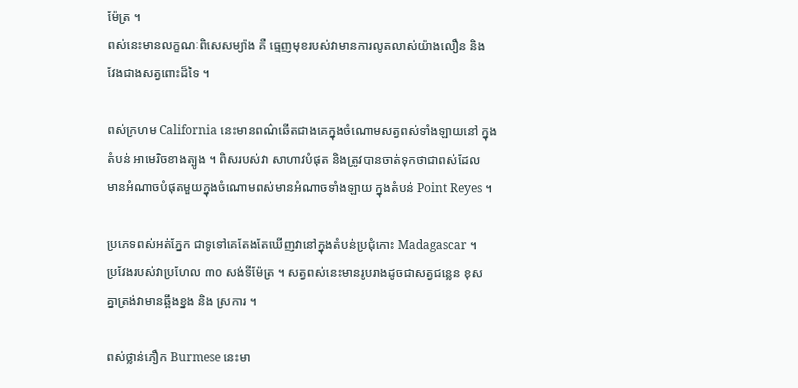ម៉ែត្រ ។
ពស់នេះមានលក្ខណៈពិសេសម្យ៉ាង គឺ ធ្មេញមុខរបស់វាមានការលូតលាស់យ៉ាងលឿន និង
វែងជាងសត្វពោះដ៏ទៃ ។

ពស់ក្រហម California នេះមានពណ៌ឆើតជាងគេក្នុងចំណោមសត្វពស់ទាំងឡាយនៅ ក្នុង
តំបន់ អាមេរិចខាងត្បូង ។ ពិសរបស់វា សាហាវបំផុត និងត្រូវបានចាត់ទុកថាជាពស់ដែល
មានអំណាចបំផុតមួយក្នុងចំណោមពស់មានអំណាចទាំងឡាយ ក្នុងតំបន់ Point Reyes ។

ប្រភេទពស់អត់ភ្នែក ជាទូទៅគេតែងតែឃើញវានៅក្នុងតំបន់ប្រជុំកោះ Madagascar ។
ប្រវែងរបស់វាប្រហែល ៣០ សង់ទីម៉ែត្រ ។ សត្វពស់នេះមានរូបរាងដូចជាសត្វជន្លេន ខុស
គ្នាត្រង់វាមានឆ្អឹងខ្នង និង ស្រការ ។

ពស់ថ្លាន់ភឿក Burmese នេះមា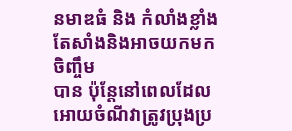នមាឌធំ និង កំលាំងខ្លាំង តែសាំងនិងអាចយកមកចិញ្ចឹម
បាន ប៉ុន្តែនៅពេលដែលអោយចំណីវាត្រូវប្រុងប្រ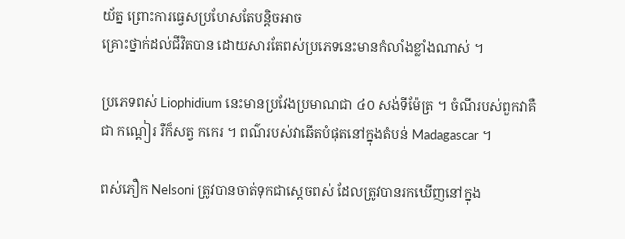យ័ត្ន ព្រោះការធ្វេសប្រហែសតែបន្តិចអាច
គ្រោះថ្នាក់ដល់ជីវិតបាន ដោយសារតែពស់ប្រភេទនេះមានកំលាំងខ្លាំងណាស់ ។

ប្រភេទពស់ Liophidium នេះមានប្រវែងប្រមាណជា ៤០ សង់ទីម៉ែត្រ ។ ចំណីរបស់ពួកវាគឺ
ជា កណ្តៀរ រឺក៏សត្វ កកេរ ។ ពណ៌របស់វាឆើតបំផុតនៅក្នុងតំបន់ Madagascar ។

ពស់ភឿក Nelsoni ត្រូវបានចាត់ទុកជាស្តេចពស់ ដែលត្រូវបានរកឃើញនៅក្នុង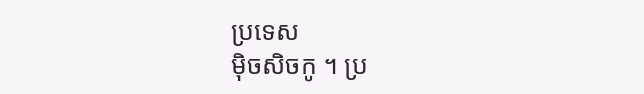ប្រទេស
ម៉ិចសិចកូ ។ ប្រ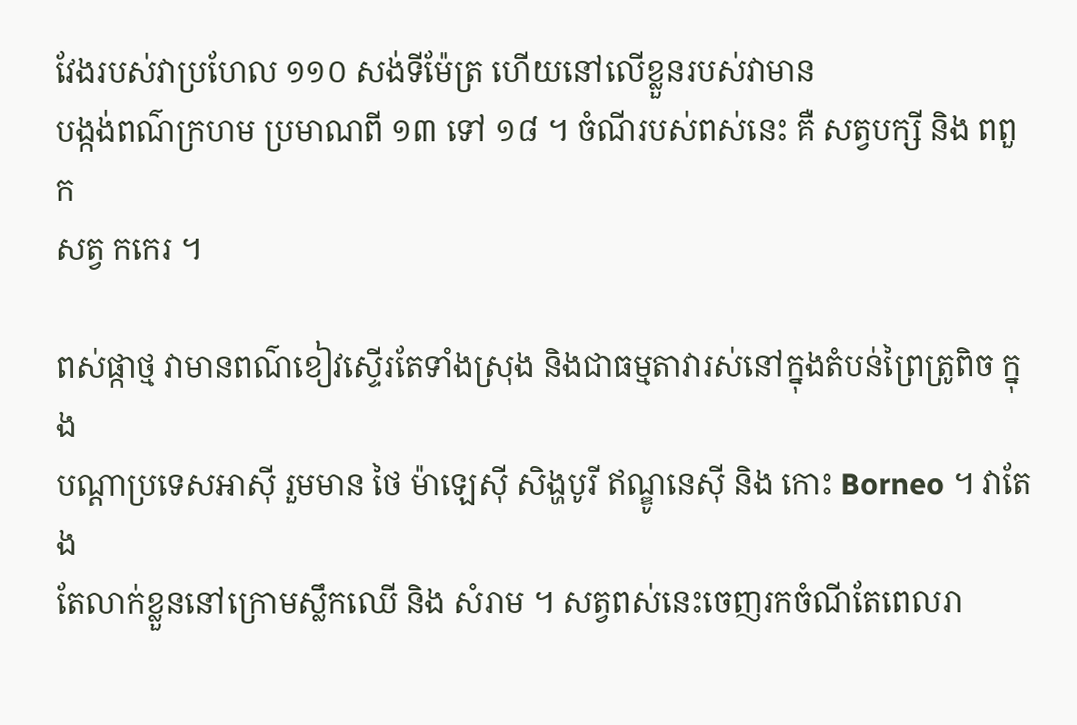វែងរបស់វាប្រហែល ១១០ សង់ទីម៉ែត្រ ហើយនៅលើខ្លួនរបស់វាមាន
បង្កង់ពណ៌ក្រហម ប្រមាណពី ១៣ ទៅ ១៨ ។ ចំណីរបស់ពស់នេះ គឺ សត្វបក្សី និង ពពួក
សត្វ កកេរ ។

ពស់ផ្កាថ្ម វាមានពណ៌ខៀវស្ទើរតែទាំងស្រុង និងជាធម្មតាវារស់នៅក្នុងតំបន់ព្រៃត្រូពិច ក្នុង
បណ្តាប្រទេសអាស៊ី រួមមាន ថៃ ម៉ាឡេស៊ី សិង្ហបូរី ឥណ្ឌូនេស៊ី និង កោះ Borneo ។ វាតែង
តែលាក់ខ្លួននៅក្រោមស្លឹកឈើ និង សំរាម ។ សត្វពស់នេះចេញរកចំណីតែពេលរា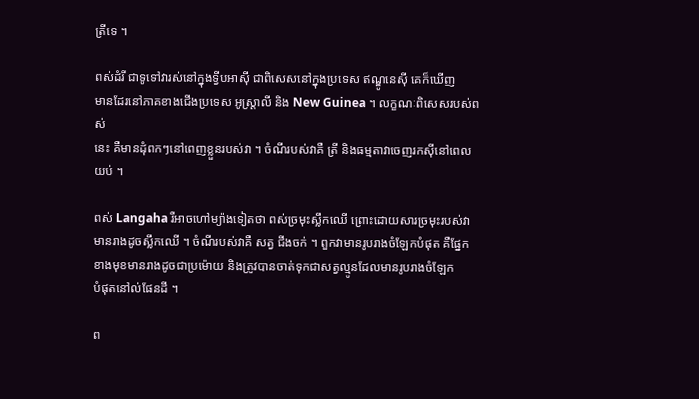ត្រីទេ ។

ពស់ដំរី ជាទូទៅវារស់នៅក្នុងទ្វីបអាស៊ី ជាពិសេសនៅក្នុងប្រទេស ឥណ្ឌូនេស៊ី គេក៏ឃើញ
មានដែរនៅភាគខាងជើងប្រទេស អូស្រ្តាលី និង New Guinea ។ លក្ខណៈពិសេសរបស់ពស់
នេះ គឺមានដុំពកៗនៅពេញខ្លួនរបស់វា ។ ចំណីរបស់វាគឺ ត្រី និងធម្មតាវាចេញរកស៊ីនៅពេល
យប់ ។

ពស់ Langaha រឺអាចហៅម្យ៉ាងទៀតថា ពស់ច្រមុះស្លឹកឈើ ព្រោះដោយសារច្រមុះរបស់វា
មានរាងដូចស្លឹកឈើ ។ ចំណីរបស់វាគឺ សត្វ ជីងចក់ ។ ពួកវាមានរូបរាងចំឡែកបំផុត គឺផ្នែក
ខាងមុខមានរាងដូចជាប្រម៉ោយ និងត្រូវបានចាត់ទុកជាសត្វល្មូនដែលមានរូបរាងចំឡែក
បំផុតនៅល់ផែនដី ។

ព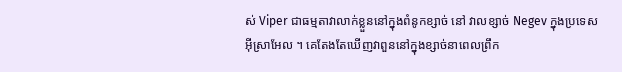ស់ Viper ជាធម្មតាវាលាក់ខ្លួននៅក្នុងពំនូកខ្សាច់ នៅ វាលខ្សាច់ Negev ក្នុងប្រទេស
អ៊ីស្រាអែល ។ គេតែងតែឃើញវាពួននៅក្នុងខ្សាច់នាពេលព្រឹក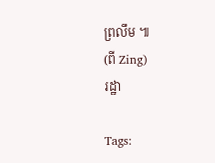ព្រលឹម ៕
(ពី Zing)
រដ្ឋា

Tags: